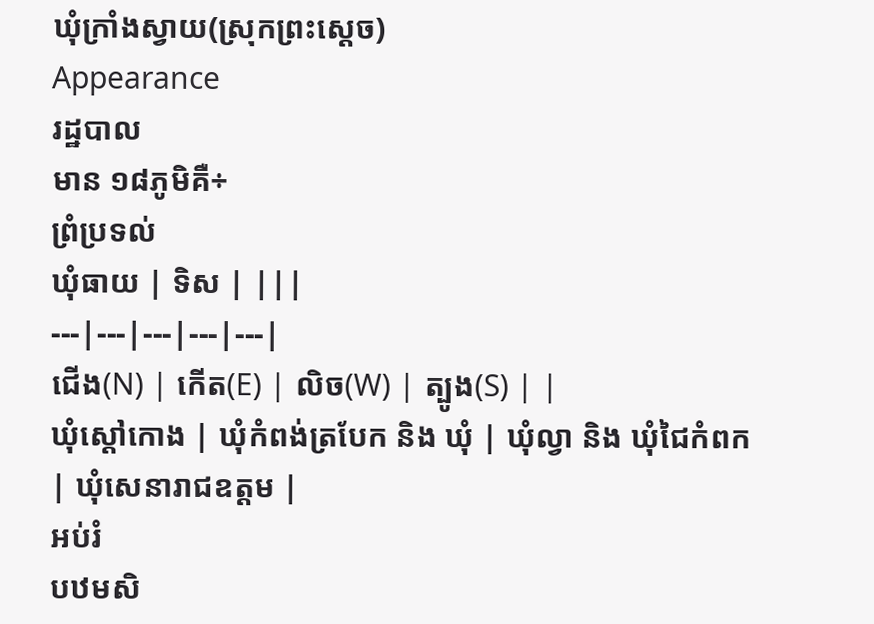ឃុំក្រាំងស្វាយ(ស្រុកព្រះស្ដេច)
Appearance
រដ្ឋបាល
មាន ១៨ភូមិគឺ÷
ព្រំប្រទល់
ឃុំធាយ | ទិស | |||
---|---|---|---|---|
ជើង(N) | កើត(E) | លិច(W) | ត្បូង(S) | |
ឃុំស្ដៅកោង | ឃុំកំពង់ត្របែក និង ឃុំ | ឃុំល្វា និង ឃុំជៃកំពក | ឃុំសេនារាជឧត្ដម |
អប់រំ
បឋមសិ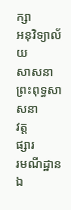ក្សា
អនុវិទ្យាល័យ
សាសនា
ព្រះពុទ្ធសាសនា
វត្ត
ផ្សារ
រមណីដ្ឋាន
ឯ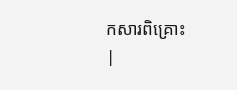កសារពិគ្រោះ
|